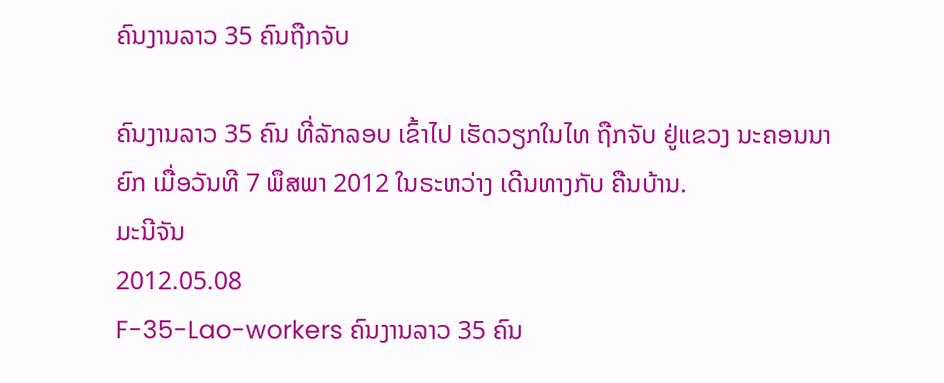ຄົນງານລາວ 35 ຄົນຖືກຈັບ

ຄົນງານລາວ 35 ຄົນ ທີ່ລັກລອບ ເຂົ້າໄປ ເຮັດວຽກໃນໄທ ຖືກຈັບ ຢູ່ແຂວງ ນະຄອນນາຍົກ ເມື່ອວັນທີ 7 ພຶສພາ 2012 ໃນຣະຫວ່າງ ເດີນທາງກັບ ຄືນບ້ານ.
ມະນີຈັນ
2012.05.08
F-35-Lao-workers ຄົນງານລາວ 35 ຄົນ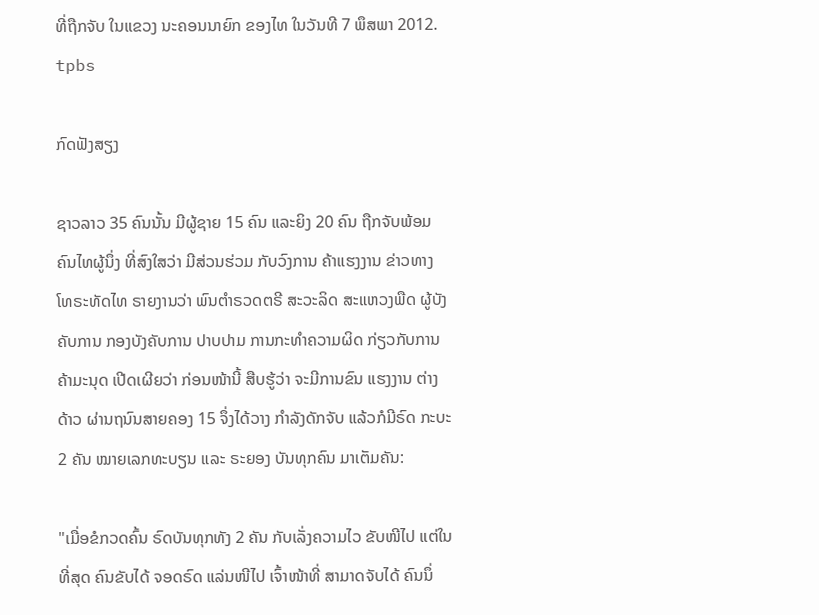ທີ່ຖືກຈັບ ໃນແຂວງ ນະຄອນນາຍົກ ຂອງໄທ ໃນວັນທີ 7 ພຶສພາ 2012.
tpbs

ກົດຟັງສຽງ

ຊາວລາວ 35 ຄົນນັ້ນ ມີຜູ້ຊາຍ 15 ຄົນ ແລະຍິງ 20 ຄົນ ຖືກຈັບພ້ອມ ຄົນໄທຜູ້ນຶ່ງ ທີ່ສົງໃສວ່າ ມີສ່ວນຮ່ວມ ກັບວົງການ ຄ້າແຮງງານ ຂ່າວທາງ ໂທຣະທັດໄທ ຣາຍງານວ່າ ພົນຕໍາຣວດຕຣີ ສະວະລິດ ສະແຫວງພືດ ຜູ້ບັງຄັບການ ກອງບັງຄັບການ ປາບປາມ ການກະທໍາຄວາມຜິດ ກ່ຽວກັບການ ຄ້າມະນຸດ ເປີດເຜີຍວ່າ ກ່ອນໜ້ານີ້ ສືບຮູ້ວ່າ ຈະມີການຂົນ ແຮງງານ ຕ່າງດ້າວ ຜ່ານຖນົນສາຍຄອງ 15 ຈຶ່ງໄດ້ວາງ ກໍາລັງດັກຈັບ ແລ້ວກໍມີຣົດ ກະບະ 2 ຄັນ ໝາຍເລກທະບຽນ ແລະ ຣະຍອງ ບັນທຸກຄົນ ມາເຕັມຄັນ:

"ເມື່ອຂໍກວດຄົ້ນ ຣົດບັນທຸກທັງ 2 ຄັນ ກັບເລັ່ງຄວາມໄວ ຂັບໜີໄປ ແຕ່ໃນທີ່ສຸດ ຄົນຂັບໄດ້ ຈອດຣົດ ແລ່ນໜີໄປ ເຈົ້າໜ້າທີ່ ສາມາດຈັບໄດ້ ຄົນນຶ່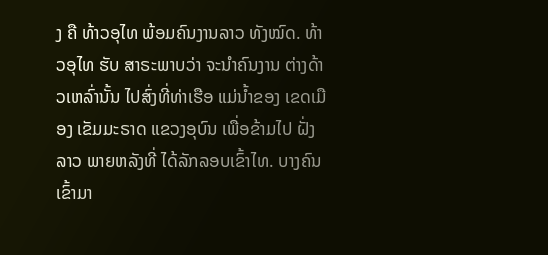ງ ຄື ທ້າວອຸໄທ ພ້ອມຄົນງານລາວ ທັງໝົດ. ທ້າວອຸໄທ ຮັບ ສາຣະພາບວ່າ ຈະນໍາຄົນງານ ຕ່າງດ້າວເຫລົ່ານັ້ນ ໄປສົ່ງທີ່ທ່າເຮືອ ແມ່ນໍ້າຂອງ ເຂດເມືອງ ເຂັມມະຣາດ ແຂວງອຸບົນ ເພື່ອຂ້າມໄປ ຝັ່ງລາວ ພາຍຫລັງທີ່ ໄດ້ລັກລອບເຂົ້າໄທ. ບາງຄົນເຂົ້າມາ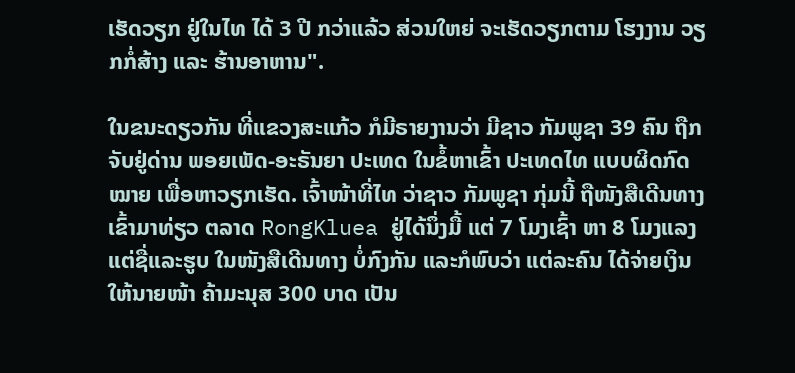ເຮັດວຽກ ຢູ່ໃນໄທ ໄດ້ 3 ປີ ກວ່າແລ້ວ ສ່ວນໃຫຍ່ ຈະເຮັດວຽກຕາມ ໂຮງງານ ວຽກກໍ່ສ້າງ ແລະ ຮ້ານອາຫານ".

ໃນຂນະດຽວກັນ ທີ່ແຂວງສະແກ້ວ ກໍມີຣາຍງານວ່າ ມີຊາວ ກັມພູຊາ 39 ຄົນ ຖືກຈັບຢູ່ດ່ານ ພອຍເພັດ-ອະຣັນຍາ ປະເທດ ໃນຂໍ້ຫາເຂົ້າ ປະເທດໄທ ແບບຜິດກົດໝາຍ ເພື່ອຫາວຽກເຮັດ. ເຈົ້າໜ້າທີ່ໄທ ວ່າຊາວ ກັມພູຊາ ກຸ່ມນີ້ ຖືໜັງສືເດີນທາງ ເຂົ້າມາທ່ຽວ ຕລາດ RongKluea ຢູ່ໄດ້ນຶ່ງມື້ ແຕ່ 7 ໂມງເຊົ້າ ຫາ 8 ໂມງແລງ ແຕ່ຊື່ແລະຮູບ ໃນໜັງສືເດີນທາງ ບໍ່ກົງກັນ ແລະກໍພົບວ່າ ແຕ່ລະຄົນ ໄດ້ຈ່າຍເງິນ ໃຫ້ນາຍໜ້າ ຄ້າມະນຸສ 300 ບາດ ເປັນ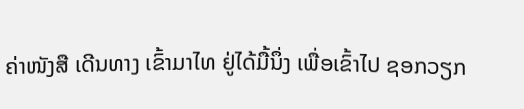ຄ່າໜັງສື ເດີນທາງ ເຂົ້າມາໄທ ຢູ່ໄດ້ມື້ນຶ່ງ ເພື່ອເຂົ້າໄປ ຊອກວຽກ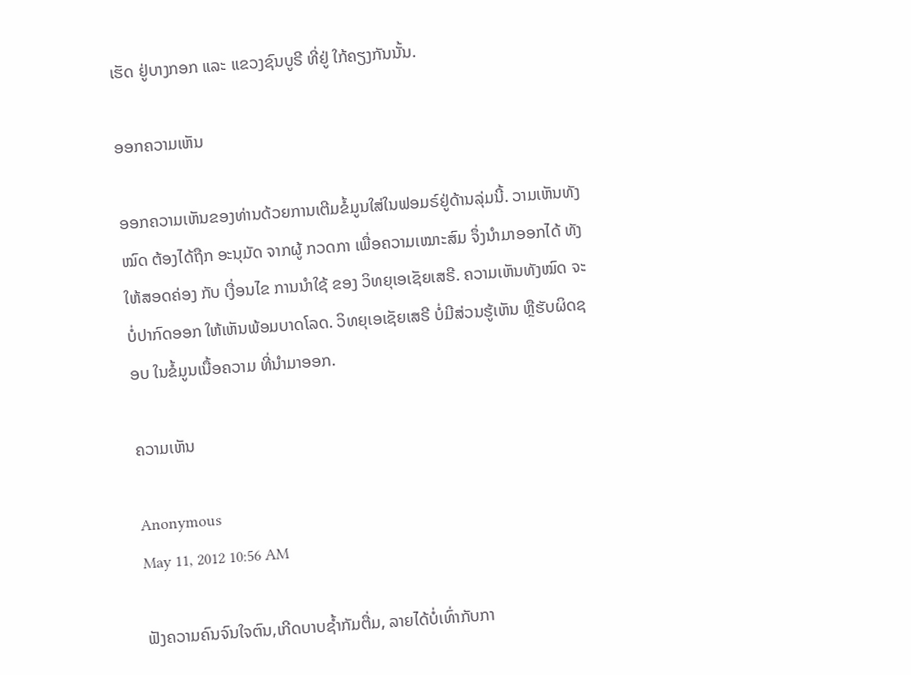ເຮັດ ຢູ່ບາງກອກ ແລະ ແຂວງຊົນບູຣີ ທີ່ຢູ່ ໃກ້ຄຽງກັນນັ້ນ.

ອອກຄວາມເຫັນ

ອອກຄວາມເຫັນຂອງທ່ານດ້ວຍການເຕີມຂໍ້ມູນໃສ່ໃນຟອມຣ໌ຢູ່ດ້ານລຸ່ມນີ້. ວາມເຫັນທັງໝົດ ຕ້ອງໄດ້ຖືກ ອະນຸມັດ ຈາກຜູ້ ກວດກາ ເພື່ອຄວາມເໝາະສົມ ຈຶ່ງນໍາມາອອກໄດ້ ທັງໃຫ້ສອດຄ່ອງ ກັບ ເງື່ອນໄຂ ການນຳໃຊ້ ຂອງ ວິທຍຸເອເຊັຍເສຣີ. ຄວາມເຫັນທັງໝົດ ຈະບໍ່ປາກົດອອກ ໃຫ້ເຫັນພ້ອມບາດໂລດ. ວິທຍຸເອເຊັຍເສຣີ ບໍ່ມີສ່ວນຮູ້ເຫັນ ຫຼືຮັບຜິດຊອບ ໃນຂໍ້ມູນເນື້ອຄວາມ ທີ່ນໍາມາອອກ.

ຄວາມເຫັນ

Anonymous
May 11, 2012 10:56 AM

ຟັງຄວາມຄົນຈົນໃຈຕົນ,ເກີດບາບຊ້ຳກັມຕື່ມ, ລາຍໄດ້ບໍ່ເທົ່າກັບກາ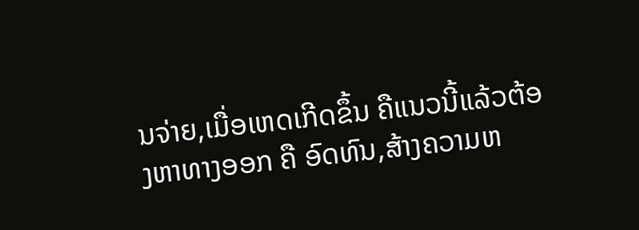ນຈ່າຍ,ເມື່ອເຫດເກີດຂຶ້ນ ຄືແນວນີ້ແລ້ວຕ້ອງຫາທາງອອກ ຄື ອົດທົນ,ສ້າງຄວາມຫ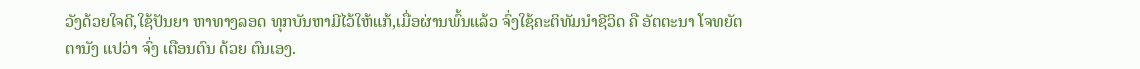ວັງດ້ວຍໃຈດີ,ໃຊ້ປັນຍາ ຫາທາງລອດ ທຸກບັນຫາມີໄວ້ໃຫ້ແກ້,ເມື່ອຜ່ານພົ້ນແລ້ວ ຈົ່ງໃຊ້ຄະຕິທັມນຳຊີວິດ ຄື ອັຕຕະນາ ໂຈທຍັຕຕານັງ ແປວ່າ ຈົ່ງ ເຕືອນຕົນ ດ້ວຍ ຕົນເອງ.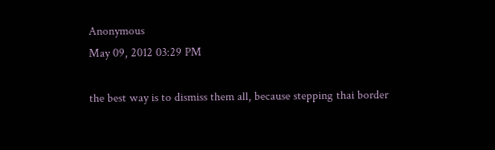Anonymous
May 09, 2012 03:29 PM

the best way is to dismiss them all, because stepping thai border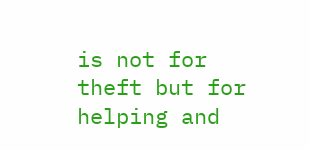is not for theft but for helping and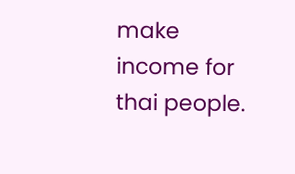make income for thai people.